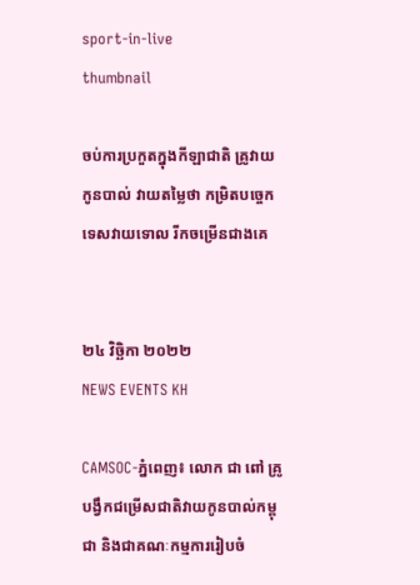sport-in-live
thumbnail

ចប់ការប្រកួតក្នុងកីឡាជាតិ គ្រូវាយកូនបាល់ វាយតម្លៃថា កម្រិតបច្ចេកទេសវាយទោល រីកចម្រើនជាងគេ


២៤ វិច្ឆិកា ២០២២
NEWS EVENTS KH

CAMSOC-ភ្នំពេញ៖ លោក ជា ពៅ គ្រូបង្វឹកជម្រើសជាតិវាយកូនបាល់កម្ពុជា និងជាគណៈកម្មការរៀបចំ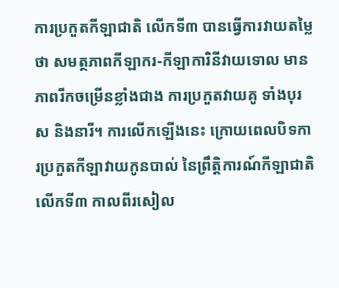ការប្រកួតកីឡាជាតិ លើកទី៣ បានធ្វើការវាយតម្លៃថា សមត្ថភាពកីឡាករ-កីឡាការិនីវាយទោល មានភាពរីកចម្រើនខ្លាំងជាង ការប្រកួតវាយគូ ទាំងបុរស និងនារី។ ការលើកឡើងនេះ ក្រោយពេលបិទការប្រកួតកីឡាវាយកូនបាល់ នៃព្រឹត្តិការណ៍កីឡាជាតិ លើកទី៣ កាលពីរសៀល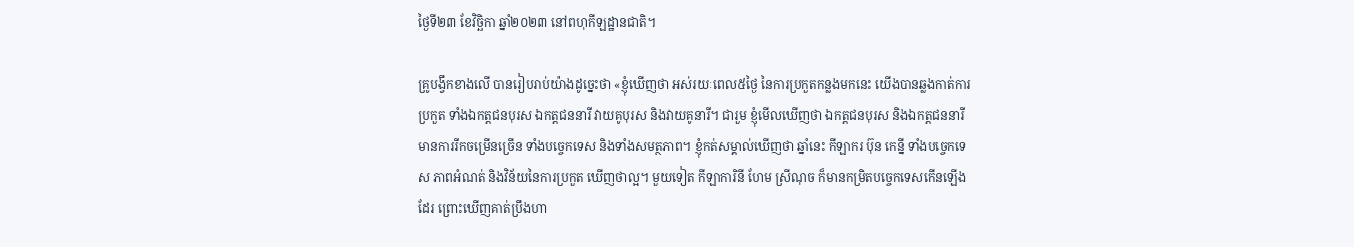ថ្ងៃទី២៣ ខែវិច្ឆិកា ឆ្នាំ២០២៣ នៅពហុកីឡដ្ឋានជាតិ។

គ្រូបង្វឹកខាងលើ បានរៀបរាប់យ៉ាងដូច្នេះថា «ខ្ញុំឃើញថា អស់រយៈពេល៥ថ្ងៃ នៃការប្រកួតកន្លងមកនេះ យើងបានឆ្លងកាត់ការប្រកួត ទាំងឯកត្តជនបុរស ឯកត្តជននារី វាយគូបុរស និងវាយគូនារី។ ជារួម ខ្ញុំមើលឃើញថា ឯកត្តជនបុរស និងឯកត្តជននារី មានការរីកចម្រើនច្រើន ទាំងបច្ចេកទេស និងទាំងសមត្ថភាព។ ខ្ញុំកត់សម្គាល់ឃើញថា ឆ្នាំនេះ កីឡាករ ប៊ុន កេន្នី ទាំងបច្ចេកទេស ភាពអំណត់ និងវិន័យនៃការប្រកួត ឃើញថាល្អ។ មួយទៀត កីឡាការិនី ហែម ស្រីណុច ក៏មានកម្រិតបច្ចេកទេសកើនឡើងដែរ ព្រោះឃើញគាត់ប្រឹងហា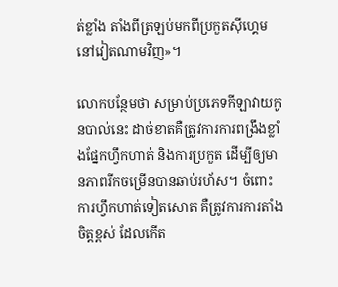ត់ខ្លាំង តាំងពីត្រឡប់មកពីប្រកួតស៊ីហ្គេម នៅវៀតណាមវិញ»។

លោកបន្ថែមថា សម្រាប់ប្រភេទកីឡាវាយកូនបាល់នេះ ដាច់ខាតគឺត្រូវការការពង្រឹងខ្លាំងផ្នែកហ្វឹកហាត់ និងការប្រកួត ដើម្បីឲ្យមានភាពរីកចម្រើនបានឆាប់រហ័ស។ ចំពោះការហ្វឹកហាត់ទៀតសោត គឺត្រូវការការតាំងចិត្តខ្ពស់ ដែលកើត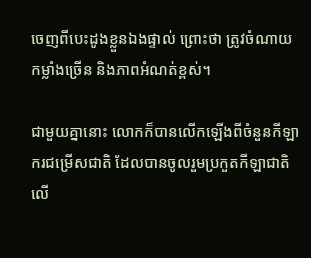ចេញពីបេះដូងខ្លួនឯងផ្ទាល់ ព្រោះថា ត្រូវចំណាយកម្លាំងច្រើន និងភាពអំណត់ខ្ពស់។

ជាមួយគ្នានោះ លោកក៏បានលើកឡើងពីចំនួនកីឡាករជម្រើសជាតិ ដែលបានចូលរួមប្រកួតកីឡាជាតិ លើ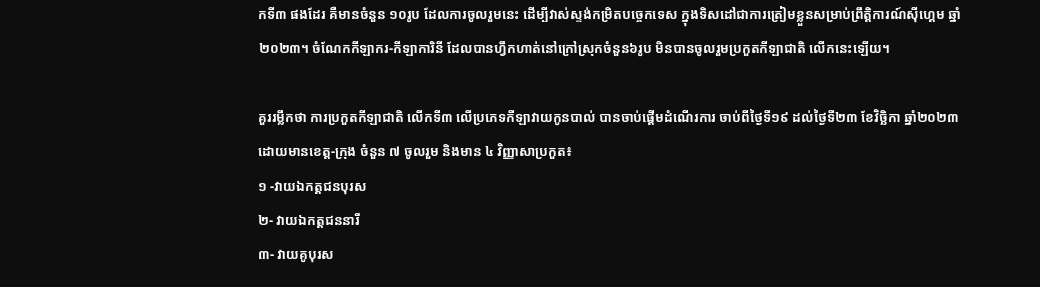កទី៣ ផងដែរ គឺមានចំនួន ១០រូប ដែលការចូលរួមនេះ ដើម្បីវាស់ស្ទង់កម្រិតបច្ចេកទេស ក្នុងទិសដៅជាការត្រៀមខ្លួនសម្រាប់ព្រឹត្តិការណ៍ស៊ីហ្គេម ឆ្នាំ២០២៣។ ចំណែកកីឡាករ-កីឡាការិនី ដែលបានហ្វឹកហាត់នៅក្រៅស្រុកចំនួន៦រូប មិនបានចូលរួមប្រកួតកីឡាជាតិ លើកនេះឡើយ។

គួររម្លឹកថា ការប្រកួតកីឡាជាតិ លើកទី៣ លើប្រភេទកីឡាវាយកូនបាល់ បានចាប់ផ្ដើមដំណើរការ ចាប់ពីថ្ងៃទី១៩ ដល់ថ្ងៃទី២៣ ខែវិច្ឆិកា ឆ្នាំ២០២៣ ដោយមានខេត្ត-ក្រុង ចំនួន ៧ ចូលរួម និងមាន ៤ វិញ្ញាសាប្រកួត៖
១ -វាយឯកត្តជនបុរស
២- វាយឯកត្តជននារី
៣- វាយគូបុរស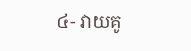៤- វាយគូ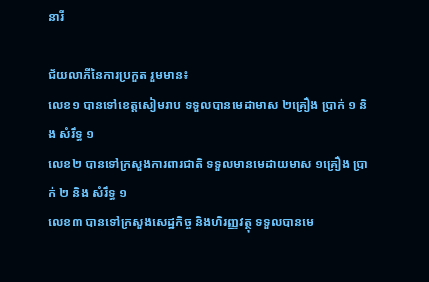នារី

ជ័យលាភីនៃការប្រកួត រួមមាន៖
លេខ១ បានទៅខេត្តសៀមរាប ទទួលបានមេដាមាស ២គ្រឿង ប្រាក់ ១ និង សំរឹទ្ធ ១
លេខ២ បានទៅក្រសួងការពារជាតិ ទទួលមានមេដាយមាស ១គ្រឿង ប្រាក់ ២ និង សំរឹទ្ធ ១
លេខ៣ បានទៅក្រសួងសេដ្ឋកិច្ច និងហិរញ្ញវត្ថុ ទទួលបានមេ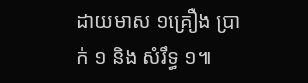ដាយមាស ១គ្រឿង ប្រាក់ ១ និង សំរឹទ្ធ ១៕